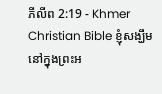ភីលីព 2:19 - Khmer Christian Bible ខ្ញុំសង្ឃឹមនៅក្នុងព្រះអ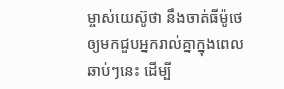ម្ចាស់យេស៊ូថា នឹងចាត់ធីម៉ូថេឲ្យមកជួបអ្នករាល់គ្នាក្នុងពេលឆាប់ៗនេះ ដើម្បី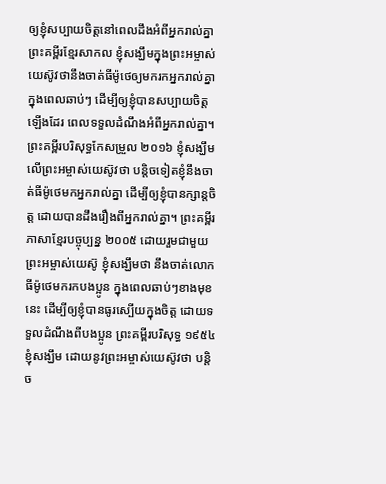ឲ្យខ្ញុំសប្បាយចិត្ដនៅពេលដឹងអំពីអ្នករាល់គ្នា ព្រះគម្ពីរខ្មែរសាកល ខ្ញុំសង្ឃឹមក្នុងព្រះអម្ចាស់យេស៊ូវថានឹងចាត់ធីម៉ូថេឲ្យមករកអ្នករាល់គ្នាក្នុងពេលឆាប់ៗ ដើម្បីឲ្យខ្ញុំបានសប្បាយចិត្តឡើងដែរ ពេលទទួលដំណឹងអំពីអ្នករាល់គ្នា។ ព្រះគម្ពីរបរិសុទ្ធកែសម្រួល ២០១៦ ខ្ញុំសង្ឃឹមលើព្រះអម្ចាស់យេស៊ូវថា បន្តិចទៀតខ្ញុំនឹងចាត់ធីម៉ូថេមកអ្នករាល់គ្នា ដើម្បីឲ្យខ្ញុំបានក្សាន្តចិត្ត ដោយបានដឹងរឿងពីអ្នករាល់គ្នា។ ព្រះគម្ពីរភាសាខ្មែរបច្ចុប្បន្ន ២០០៥ ដោយរួមជាមួយព្រះអម្ចាស់យេស៊ូ ខ្ញុំសង្ឃឹមថា នឹងចាត់លោកធីម៉ូថេមករកបងប្អូន ក្នុងពេលឆាប់ៗខាងមុខនេះ ដើម្បីឲ្យខ្ញុំបានធូរស្បើយក្នុងចិត្ត ដោយទទួលដំណឹងពីបងប្អូន ព្រះគម្ពីរបរិសុទ្ធ ១៩៥៤ ខ្ញុំសង្ឃឹម ដោយនូវព្រះអម្ចាស់យេស៊ូវថា បន្តិច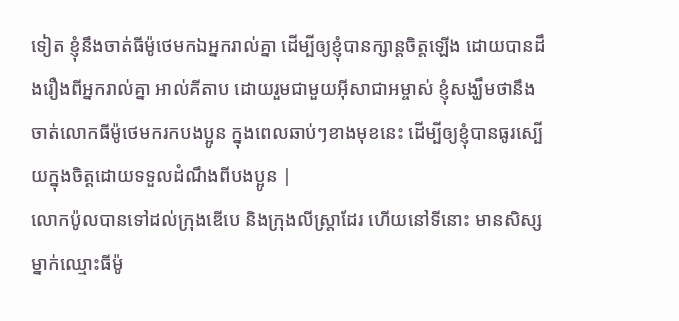ទៀត ខ្ញុំនឹងចាត់ធីម៉ូថេមកឯអ្នករាល់គ្នា ដើម្បីឲ្យខ្ញុំបានក្សាន្តចិត្តឡើង ដោយបានដឹងរឿងពីអ្នករាល់គ្នា អាល់គីតាប ដោយរួមជាមួយអ៊ីសាជាអម្ចាស់ ខ្ញុំសង្ឃឹមថានឹងចាត់លោកធីម៉ូថេមករកបងប្អូន ក្នុងពេលឆាប់ៗខាងមុខនេះ ដើម្បីឲ្យខ្ញុំបានធូរស្បើយក្នុងចិត្ដដោយទទួលដំណឹងពីបងប្អូន |
លោកប៉ូលបានទៅដល់ក្រុងឌើបេ និងក្រុងលីស្ដ្រាដែរ ហើយនៅទីនោះ មានសិស្សម្នាក់ឈ្មោះធីម៉ូ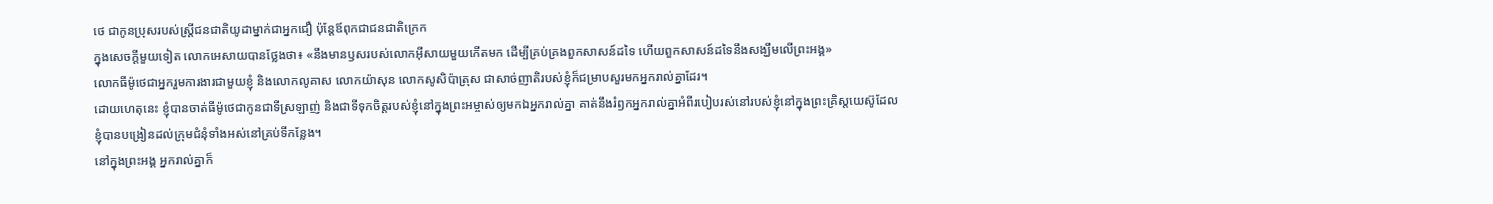ថេ ជាកូនប្រុសរបស់ស្ដ្រីជនជាតិយូដាម្នាក់ជាអ្នកជឿ ប៉ុន្ដែឪពុកជាជនជាតិក្រេក
ក្នុងសេចក្ដីមួយទៀត លោកអេសាយបានថ្លែងថា៖ «នឹងមានឫសរបស់លោកអ៊ីសាយមួយកើតមក ដើម្បីគ្រប់គ្រងពួកសាសន៍ដទៃ ហើយពួកសាសន៍ដទៃនឹងសង្ឃឹមលើព្រះអង្គ»
លោកធីម៉ូថេជាអ្នករួមការងារជាមួយខ្ញុំ និងលោកលូគាស លោកយ៉ាសុន លោកសូសិប៉ាត្រុស ជាសាច់ញាតិរបស់ខ្ញុំក៏ជម្រាបសួរមកអ្នករាល់គ្នាដែរ។
ដោយហេតុនេះ ខ្ញុំបានចាត់ធីម៉ូថេជាកូនជាទីស្រឡាញ់ និងជាទីទុកចិត្ដរបស់ខ្ញុំនៅក្នុងព្រះអម្ចាស់ឲ្យមកឯអ្នករាល់គ្នា គាត់នឹងរំឭកអ្នករាល់គ្នាអំពីរបៀបរស់នៅរបស់ខ្ញុំនៅក្នុងព្រះគ្រិស្ដយេស៊ូដែលខ្ញុំបានបង្រៀនដល់ក្រុមជំនុំទាំងអស់នៅគ្រប់ទីកន្លែង។
នៅក្នុងព្រះអង្គ អ្នករាល់គ្នាក៏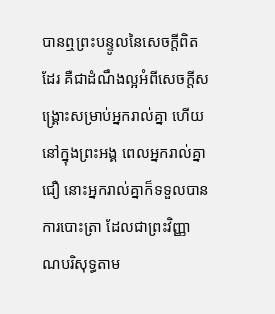បានឮព្រះបន្ទូលនៃសេចក្ដីពិតដែរ គឺជាដំណឹងល្អអំពីសេចក្ដីសង្គ្រោះសម្រាប់អ្នករាល់គ្នា ហើយនៅក្នុងព្រះអង្គ ពេលអ្នករាល់គ្នាជឿ នោះអ្នករាល់គ្នាក៏ទទួលបានការបោះត្រា ដែលជាព្រះវិញ្ញាណបរិសុទ្ធតាម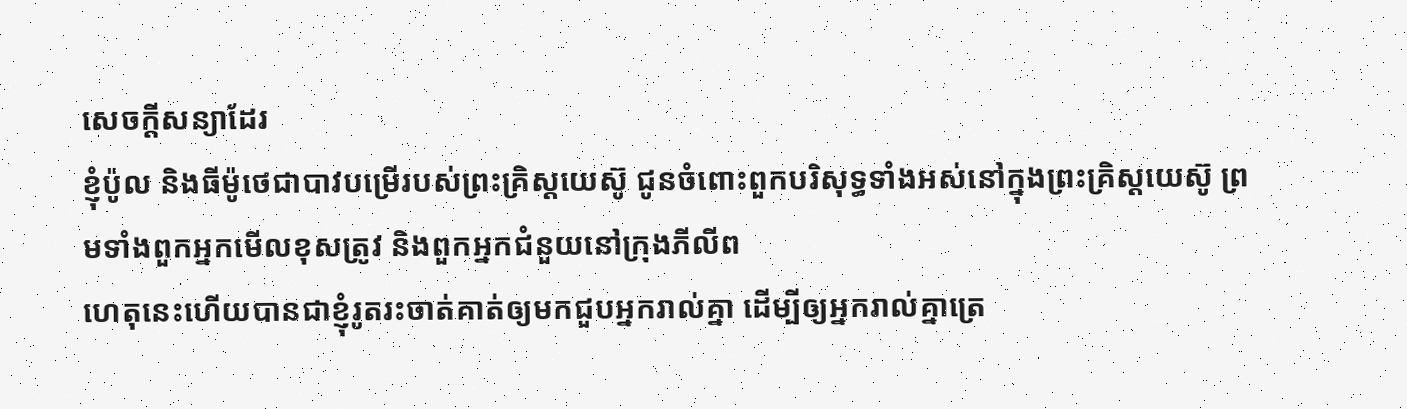សេចក្ដីសន្យាដែរ
ខ្ញុំប៉ូល និងធីម៉ូថេជាបាវបម្រើរបស់ព្រះគ្រិស្ដយេស៊ូ ជូនចំពោះពួកបរិសុទ្ធទាំងអស់នៅក្នុងព្រះគ្រិស្ដយេស៊ូ ព្រមទាំងពួកអ្នកមើលខុសត្រូវ និងពួកអ្នកជំនួយនៅក្រុងភីលីព
ហេតុនេះហើយបានជាខ្ញុំរូតរះចាត់គាត់ឲ្យមកជួបអ្នករាល់គ្នា ដើម្បីឲ្យអ្នករាល់គ្នាត្រេ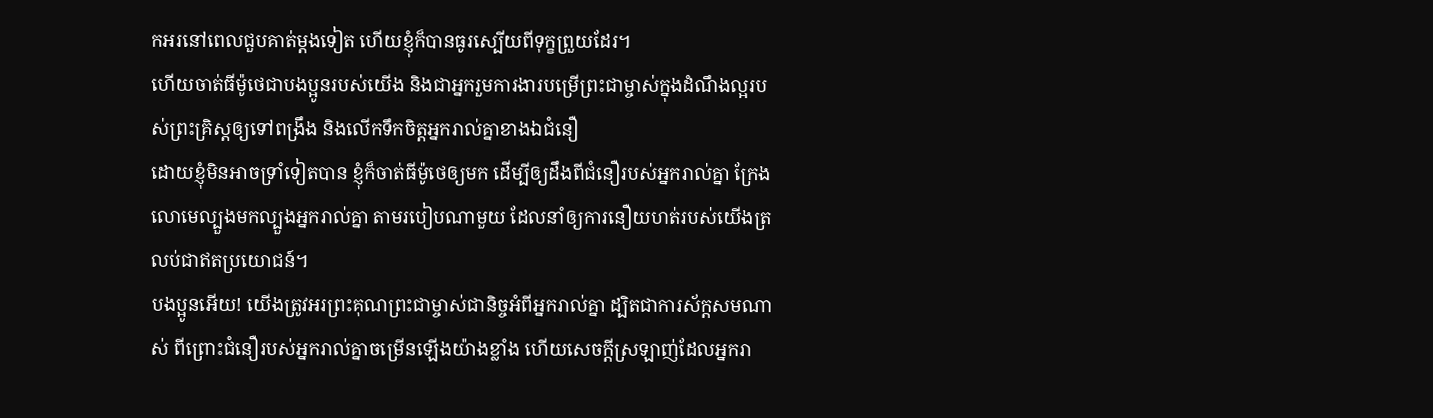កអរនៅពេលជួបគាត់ម្ដងទៀត ហើយខ្ញុំក៏បានធូរស្បើយពីទុក្ខព្រួយដែរ។
ហើយចាត់ធីម៉ូថេជាបងប្អូនរបស់យើង និងជាអ្នករួមការងារបម្រើព្រះជាម្ចាស់ក្នុងដំណឹងល្អរបស់ព្រះគ្រិស្ដឲ្យទៅពង្រឹង និងលើកទឹកចិត្តអ្នករាល់គ្នាខាងឯជំនឿ
ដោយខ្ញុំមិនអាចទ្រាំទៀតបាន ខ្ញុំក៏ចាត់ធីម៉ូថេឲ្យមក ដើម្បីឲ្យដឹងពីជំនឿរបស់អ្នករាល់គ្នា ក្រែងលោមេល្បួងមកល្បួងអ្នករាល់គ្នា តាមរបៀបណាមួយ ដែលនាំឲ្យការនឿយហត់របស់យើងត្រលប់ជាឥតប្រយោជន៍។
បងប្អូនអើយ! យើងត្រូវអរព្រះគុណព្រះជាម្ចាស់ជានិច្ចអំពីអ្នករាល់គ្នា ដ្បិតជាការស័ក្តសមណាស់ ពីព្រោះជំនឿរបស់អ្នករាល់គ្នាចម្រើនឡើងយ៉ាងខ្លាំង ហើយសេចក្ដីស្រឡាញ់ដែលអ្នករា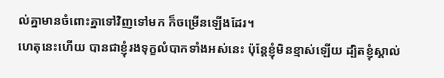ល់គ្នាមានចំពោះគ្នាទៅវិញទៅមក ក៏ចម្រើនឡើងដែរ។
ហេតុនេះហើយ បានជាខ្ញុំរងទុក្ខលំបាកទាំងអស់នេះ ប៉ុន្ដែខ្ញុំមិនខ្មាស់ឡើយ ដ្បិតខ្ញុំស្គាល់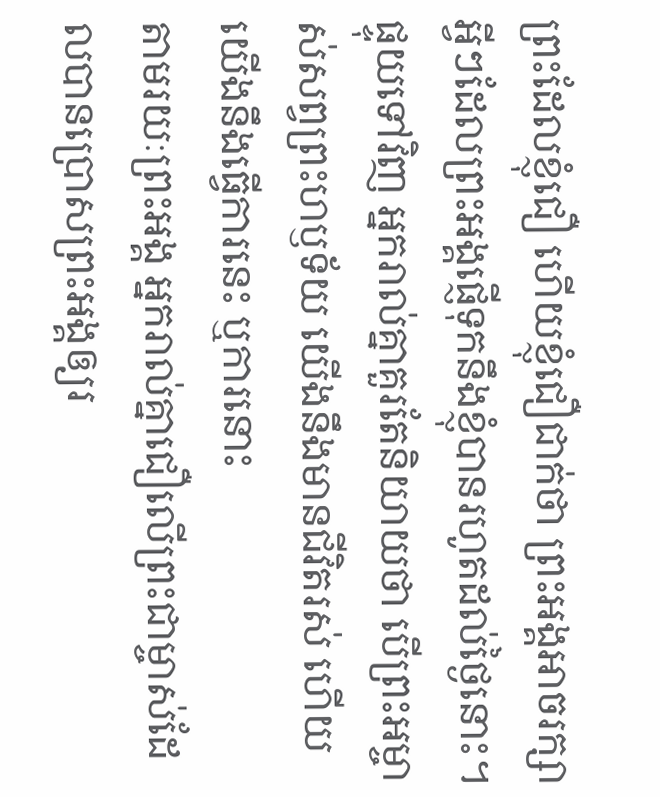ព្រះដែលខ្ញុំជឿ ហើយខ្ញុំជឿជាក់ថា ព្រះអង្គអាចរក្សាអ្វីៗដែលព្រះអង្គផ្ញើទុកនឹងខ្ញុំបានរហូតដល់ថ្ងៃនោះ។
ផ្ទុយទៅវិញ អ្នករាល់គ្នាគួរតែនិយាយថា បើព្រះអម្ចាស់សព្វព្រះហឫទ័យ យើងនឹងមានជីវិតរស់ ហើយយើងនឹងធ្វើការនេះ ឬការនោះ
តាមរយៈព្រះអង្គ អ្នករាល់គ្នាជឿលើព្រះជាម្ចាស់ដែលបានប្រោសព្រះអង្គឲ្យរ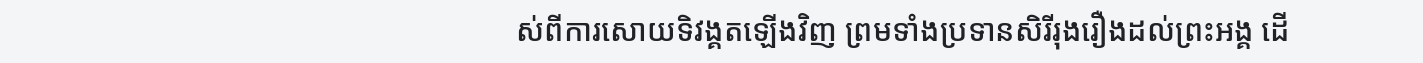ស់ពីការសោយទិវង្គតឡើងវិញ ព្រមទាំងប្រទានសិរីរុងរឿងដល់ព្រះអង្គ ដើ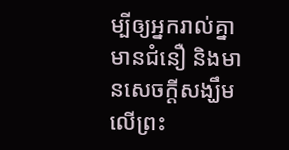ម្បីឲ្យអ្នករាល់គ្នាមានជំនឿ និងមានសេចក្ដីសង្ឃឹមលើព្រះ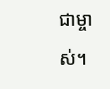ជាម្ចាស់។